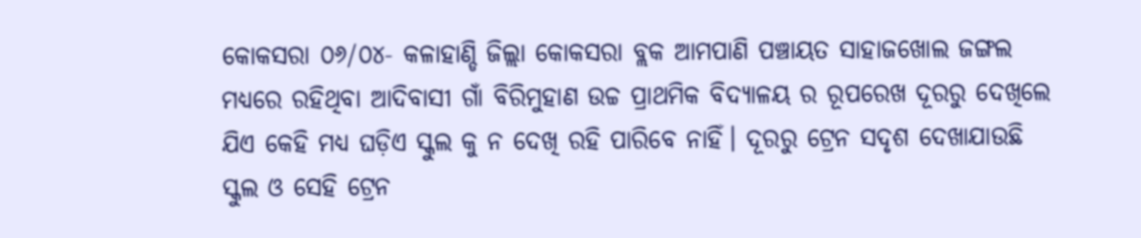କୋକସରା ୦୬/୦୪- କଳାହାଣ୍ଡି ଜିଲ୍ଲା କୋକସରା ବ୍ଲକ ଆମପାଣି ପଞ୍ଚାୟତ ସାହାଜଖୋଲ ଜଙ୍ଗଲ ମଧ୍ୟରେ ରହିଥିବା ଆଦିବାସୀ ଗାଁ ବିରିମୁହାଣ ଉଚ୍ଚ ପ୍ରାଥମିକ ବିଦ୍ୟାଳୟ ର ରୂପରେଖ ଦୂରରୁ ଦେଖିଲେ ଯିଏ କେହି ମଧ୍ୟ ଘଡ଼ିଏ ସ୍କୁଲ କୁ ନ ଦେଖି ରହି ପାରିବେ ନାହିଁ। ଦୂରରୁ ଟ୍ରେନ ସଦୃଶ ଦେଖାଯାଉଛି ସ୍କୁଲ ଓ ସେହି ଟ୍ରେନ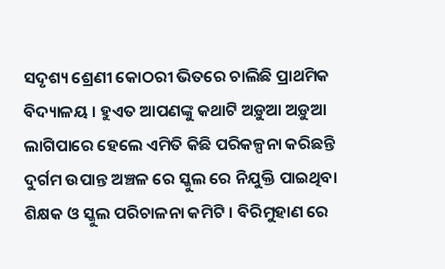ସଦୃଶ୍ୟ ଶ୍ରେଣୀ କୋଠରୀ ଭିତରେ ଚାଲିଛି ପ୍ରାଥମିକ ବିଦ୍ୟାଳୟ । ହୁଏତ ଆପଣଙ୍କୁ କଥାଟି ଅଡ଼ୁଆ ଅଡ଼ୁଆ ଲାଗିପାରେ ହେଲେ ଏମିତି କିଛି ପରିକଳ୍ପନା କରିଛନ୍ତି ଦୁର୍ଗମ ଉପାନ୍ତ ଅଞ୍ଚଳ ରେ ସ୍କୁଲ ରେ ନିଯୁକ୍ତି ପାଇଥିବା ଶିକ୍ଷକ ଓ ସ୍କୁଲ ପରିଚାଳନା କମିଟି । ବିରିମୁହାଣ ରେ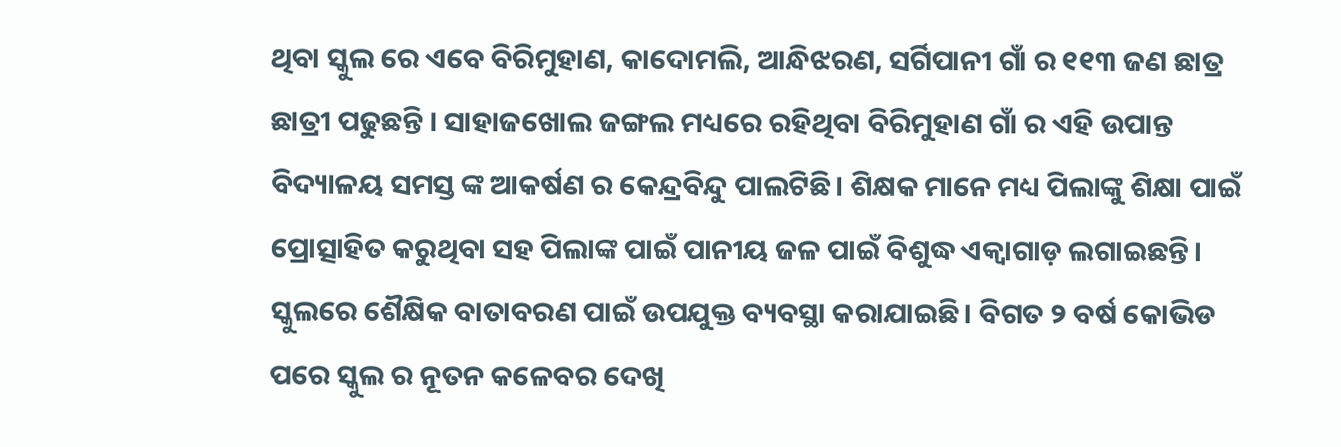ଥିବା ସ୍କୁଲ ରେ ଏବେ ବିରିମୁହାଣ, କାଦୋମଲି, ଆନ୍ଧିଝରଣ, ସର୍ଗିପାନୀ ଗାଁ ର ୧୧୩ ଜଣ ଛାତ୍ର ଛାତ୍ରୀ ପଢୁଛନ୍ତି । ସାହାଜଖୋଲ ଜଙ୍ଗଲ ମଧ୍ୟରେ ରହିଥିବା ବିରିମୁହାଣ ଗାଁ ର ଏହି ଉପାନ୍ତ ବିଦ୍ୟାଳୟ ସମସ୍ତ ଙ୍କ ଆକର୍ଷଣ ର କେନ୍ଦ୍ରବିନ୍ଦୁ ପାଲଟିଛି। ଶିକ୍ଷକ ମାନେ ମଧ୍ୟ ପିଲାଙ୍କୁ ଶିକ୍ଷା ପାଇଁ ପ୍ରୋତ୍ସାହିତ କରୁଥିବା ସହ ପିଲାଙ୍କ ପାଇଁ ପାନୀୟ ଜଳ ପାଇଁ ବିଶୁଦ୍ଧ ଏକ୍ବାଗାଡ଼ ଲଗାଇଛନ୍ତି। ସ୍କୁଲରେ ଶୈକ୍ଷିକ ବାତାବରଣ ପାଇଁ ଉପଯୁକ୍ତ ବ୍ୟବସ୍ଥା କରାଯାଇଛି। ବିଗତ ୨ ବର୍ଷ କୋଭିଡ ପରେ ସ୍କୁଲ ର ନୂତନ କଳେବର ଦେଖି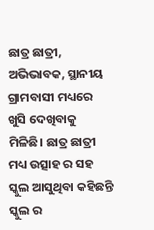ଛାତ୍ର ଛାତ୍ରୀ, ଅଭିଭାବକ, ସ୍ଥାନୀୟ ଗ୍ରାମବାସୀ ମଧ୍ୟରେ ଖୁସି ଦେଖିବାକୁ ମିଳିଛି। ଛାତ୍ର ଛାତ୍ରୀ ମଧ୍ୟ ଉତ୍ସାହ ର ସହ ସ୍କୁଲ ଆସୁଥିବା କହିଛନ୍ତି ସ୍କୁଲ ର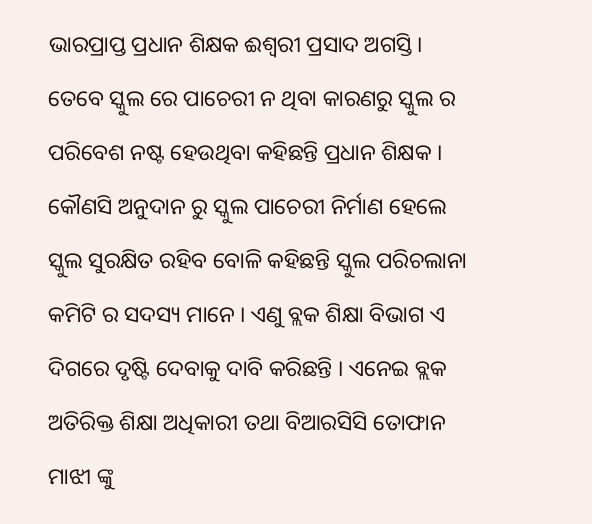ଭାରପ୍ରାପ୍ତ ପ୍ରଧାନ ଶିକ୍ଷକ ଈଶ୍ୱରୀ ପ୍ରସାଦ ଅଗସ୍ତି। ତେବେ ସ୍କୁଲ ରେ ପାଚେରୀ ନ ଥିବା କାରଣରୁ ସ୍କୁଲ ର ପରିବେଶ ନଷ୍ଟ ହେଉଥିବା କହିଛନ୍ତି ପ୍ରଧାନ ଶିକ୍ଷକ । କୌଣସି ଅନୁଦାନ ରୁ ସ୍କୁଲ ପାଚେରୀ ନିର୍ମାଣ ହେଲେ ସ୍କୁଲ ସୁରକ୍ଷିତ ରହିବ ବୋଳି କହିଛନ୍ତି ସ୍କୁଲ ପରିଚଲାନା କମିଟି ର ସଦସ୍ୟ ମାନେ । ଏଣୁ ବ୍ଲକ ଶିକ୍ଷା ବିଭାଗ ଏ ଦିଗରେ ଦୃଷ୍ଟି ଦେବାକୁ ଦାବି କରିଛନ୍ତି । ଏନେଇ ବ୍ଲକ ଅତିରିକ୍ତ ଶିକ୍ଷା ଅଧିକାରୀ ତଥା ବିଆରସିସି ତୋଫାନ ମାଝୀ ଙ୍କୁ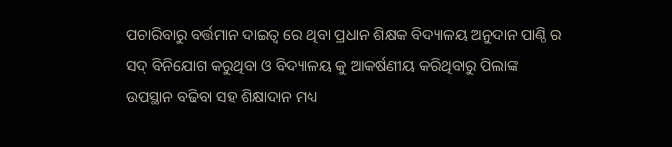ପଚାରିବାରୁ ବର୍ତ୍ତମାନ ଦାଇତ୍ଵ ରେ ଥିବା ପ୍ରଧାନ ଶିକ୍ଷକ ବିଦ୍ୟାଳୟ ଅନୁଦାନ ପାଣ୍ଠି ର ସଦ୍ ବିନିଯୋଗ କରୁଥିବା ଓ ବିଦ୍ୟାଳୟ କୁ ଆକର୍ଷଣୀୟ କରିଥିବାରୁ ପିଲାଙ୍କ ଉପସ୍ଥାନ ବଢିବା ସହ ଶିକ୍ଷାଦାନ ମଧ୍ୟ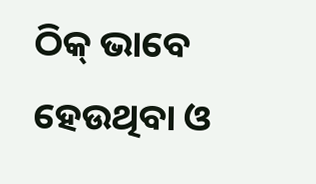ଠିକ୍ ଭାବେ ହେଉଥିବା ଓ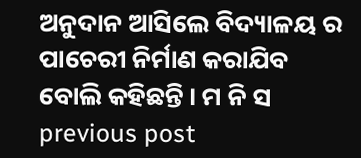ଅନୁଦାନ ଆସିଲେ ବିଦ୍ୟାଳୟ ର ପାଚେରୀ ନିର୍ମାଣ କରାଯିବ ବୋଲି କହିଛନ୍ତି । ମ ନି ସ
previous post